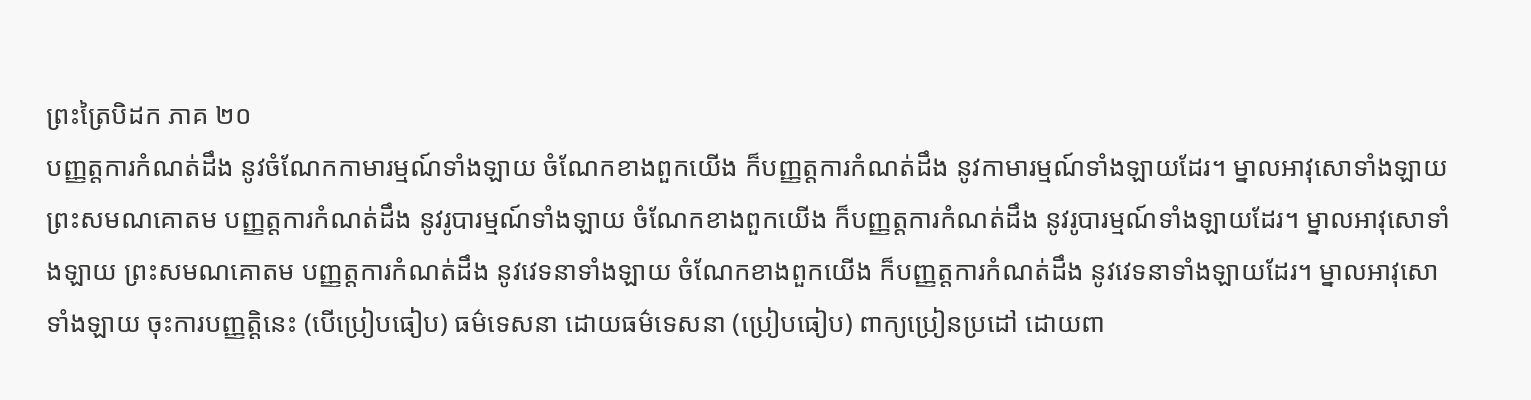ព្រះត្រៃបិដក ភាគ ២០
បញ្ញត្តការកំណត់ដឹង នូវចំណែកកាមារម្មណ៍ទាំងឡាយ ចំណែកខាងពួកយើង ក៏បញ្ញត្តការកំណត់ដឹង នូវកាមារម្មណ៍ទាំងឡាយដែរ។ ម្នាលអាវុសោទាំងឡាយ ព្រះសមណគោតម បញ្ញត្តការកំណត់ដឹង នូវរូបារម្មណ៍ទាំងឡាយ ចំណែកខាងពួកយើង ក៏បញ្ញត្តការកំណត់ដឹង នូវរូបារម្មណ៍ទាំងឡាយដែរ។ ម្នាលអាវុសោទាំងឡាយ ព្រះសមណគោតម បញ្ញត្តការកំណត់ដឹង នូវវេទនាទាំងឡាយ ចំណែកខាងពួកយើង ក៏បញ្ញត្តការកំណត់ដឹង នូវវេទនាទាំងឡាយដែរ។ ម្នាលអាវុសោទាំងឡាយ ចុះការបញ្ញត្តិនេះ (បើប្រៀបធៀប) ធម៌ទេសនា ដោយធម៌ទេសនា (ប្រៀបធៀប) ពាក្យប្រៀនប្រដៅ ដោយពា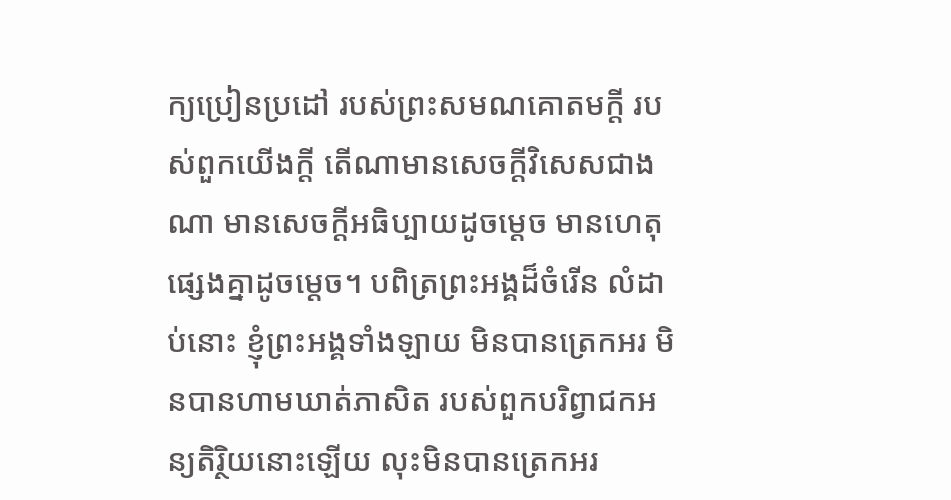ក្យប្រៀនប្រដៅ របស់ព្រះសមណគោតមក្តី របស់ពួកយើងក្តី តើណាមានសេចក្តីវិសេសជាងណា មានសេចក្តីអធិប្បាយដូចម្តេច មានហេតុផ្សេងគ្នាដូចម្តេច។ បពិត្រព្រះអង្គដ៏ចំរើន លំដាប់នោះ ខ្ញុំព្រះអង្គទាំងឡាយ មិនបានត្រេកអរ មិនបានហាមឃាត់ភាសិត របស់ពួកបរិព្វាជកអន្យតិរ្ថិយនោះឡើយ លុះមិនបានត្រេកអរ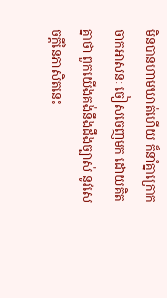មិនបានហាមឃាត់ហើយ ក៏នាំគ្នាក្រោកចាកអាសនៈ ចៀសចេញមក ដោយគិតគ្នាថា ពួកយើងគង់នឹងដឹងច្បាស់ នូវសេចក្តីនៃភាសិតនេះ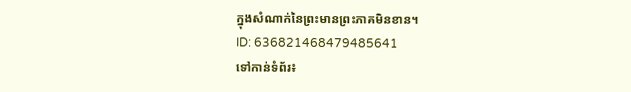ក្នុងសំណាក់នៃព្រះមានព្រះភាគមិនខាន។
ID: 636821468479485641
ទៅកាន់ទំព័រ៖